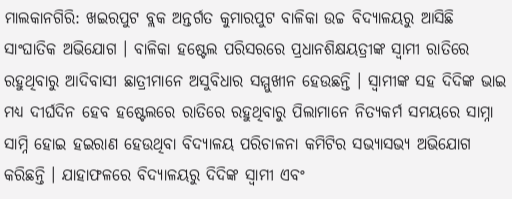ମାଲକାନଗିରି: ଖଇରପୁଟ ବ୍ଲକ ଅନ୍ତର୍ଗତ କୁମାରପୁଟ ବାଳିକା ଉଚ୍ଚ ବିଦ୍ୟାଳୟରୁ ଆସିଛି ସାଂଘାତିକ ଅଭିଯୋଗ । ବାଳିକା ହଷ୍ଟେଲ ପରିସରରେ ପ୍ରଧାନଶିକ୍ଷୟତ୍ରୀଙ୍କ ସ୍ବାମୀ ରାତିରେ ରହୁଥିବାରୁ ଆଦିବାସୀ ଛାତ୍ରୀମାନେ ଅସୁବିଧାର ସମ୍ମୁଖୀନ ହେଉଛନ୍ତି । ସ୍ବାମୀଙ୍କ ସହ ଦିଦିଙ୍କ ଭାଇ ମଧ୍ୟ ଦୀର୍ଘଦିନ ହେବ ହଷ୍ଟେଲରେ ରାତିରେ ରହୁଥିବାରୁ ପିଲାମାନେ ନିତ୍ୟକର୍ମ ସମୟରେ ସାମ୍ନା ସାମ୍ନି ହୋଇ ହଇରାଣ ହେଉଥିବା ବିଦ୍ୟାଳୟ ପରିଚାଳନା କମିଟିର ସଭ୍ୟାସଭ୍ୟ ଅଭିଯୋଗ କରିଛନ୍ତି । ଯାହାଫଳରେ ବିଦ୍ୟାଳୟରୁ ଦିଦିଙ୍କ ସ୍ବାମୀ ଏବଂ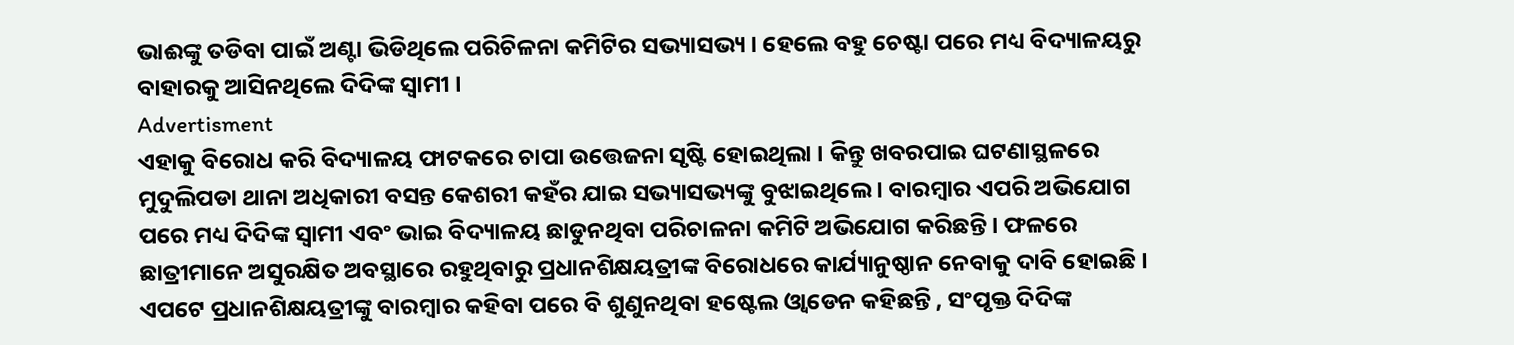ଭାଈଙ୍କୁ ତଡିବା ପାଇଁ ଅଣ୍ଟା ଭିଡିଥିଲେ ପରିଚିଳନା କମିଟିର ସଭ୍ୟାସଭ୍ୟ । ହେଲେ ବହୁ ଚେଷ୍ଟା ପରେ ମଧ୍ୟ ବିଦ୍ୟାଳୟରୁ ବାହାରକୁ ଆସିନଥିଲେ ଦିଦିଙ୍କ ସ୍ବାମୀ ।
Advertisment
ଏହାକୁ ବିରୋଧ କରି ବିଦ୍ୟାଳୟ ଫାଟକରେ ଚାପା ଉତ୍ତେଜନା ସୃଷ୍ଟି ହୋଇଥିଲା । କିନ୍ତୁ ଖବରପାଇ ଘଟଣାସ୍ଥଳରେ ମୁଦୁଲିପଡା ଥାନା ଅଧିକାରୀ ବସନ୍ତ କେଶରୀ କହଁର ଯାଇ ସଭ୍ୟାସଭ୍ୟଙ୍କୁ ବୁଝାଇଥିଲେ । ବାରମ୍ବାର ଏପରି ଅଭିଯୋଗ ପରେ ମଧ୍ୟ ଦିଦିଙ୍କ ସ୍ବାମୀ ଏବଂ ଭାଇ ବିଦ୍ୟାଳୟ ଛାଡୁନଥିବା ପରିଚାଳନା କମିଟି ଅଭିଯୋଗ କରିଛନ୍ତି । ଫଳରେ ଛାତ୍ରୀମାନେ ଅସୁରକ୍ଷିତ ଅବସ୍ଥାରେ ରହୁଥିବାରୁ ପ୍ରଧାନଶିକ୍ଷୟତ୍ରୀଙ୍କ ବିରୋଧରେ କାର୍ଯ୍ୟାନୁଷ୍ଠାନ ନେବାକୁ ଦାବି ହୋଇଛି ।
ଏପଟେ ପ୍ରଧାନଶିକ୍ଷୟତ୍ରୀଙ୍କୁ ବାରମ୍ବାର କହିବା ପରେ ବି ଶୁଣୁନଥିବା ହଷ୍ଟେଲ ଓ୍ବାଡେନ କହିଛନ୍ତି , ସଂପୃକ୍ତ ଦିଦିଙ୍କ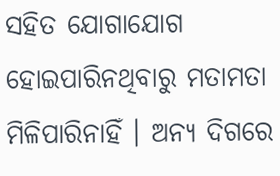ସହିତ ଯୋଗାଯୋଗ ହୋଇପାରିନଥିବାରୁ ମତାମତା ମିଳିପାରିନାହିଁ । ଅନ୍ୟ ଦିଗରେ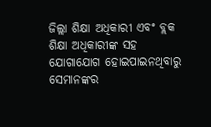ଜିଲ୍ଲା ଶିକ୍ଷା ଅଧିକାରୀ ଏବଂ ବ୍ଲକ ଶିକ୍ଷା ଅଧିକାରୀଙ୍କ ସହ ଯୋଗାଯୋଗ ହୋଇପାଇନଥିବାରୁ ସେମାନଙ୍କର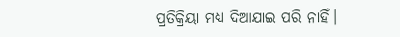ପ୍ରତିକ୍ରିୟା ମଧ୍ୟ ଦିଆଯାଇ ପରି ନାହିଁ।